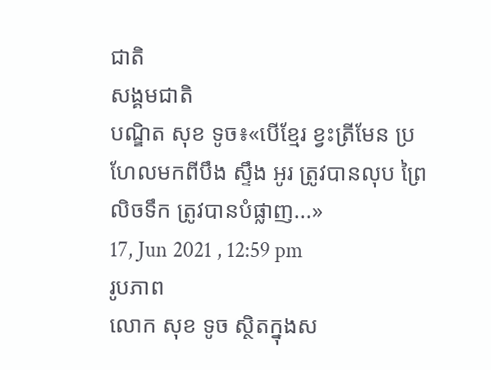ជាតិ
សង្គមជាតិ
បណ្ឌិត សុខ ទូច៖«បើខ្មែរ ខ្វះត្រីមែន ប្រហែលមកពីបឹង ស្ទឹង អូរ ត្រូវបានលុប ព្រៃលិចទឹក ត្រូវបានបំផ្លាញ...»
17, Jun 2021 , 12:59 pm
រូបភាព
លោក សុខ ទូច ស្ថិតក្នុងស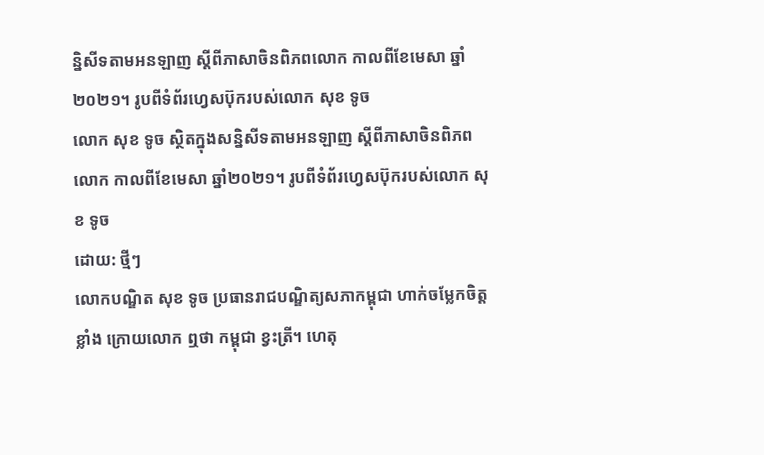ន្និសីទតាមអនឡាញ ស្តីពីភាសាចិនពិភពលោក កាលពីខែមេសា ឆ្នាំ២០២១។ រូបពីទំព័រហ្វេសប៊ុករបស់លោក សុខ ទូច
លោក សុខ ទូច ស្ថិតក្នុងសន្និសីទតាមអនឡាញ ស្តីពីភាសាចិនពិភពលោក កាលពីខែមេសា ឆ្នាំ២០២១។ រូបពីទំព័រហ្វេសប៊ុករបស់លោក សុខ ទូច
ដោយ: ថ្មីៗ
លោកបណ្ឌិត សុខ ទូច ប្រធានរាជបណ្ឌិត្យសភាកម្ពុជា ហាក់ចម្លែកចិត្តខ្លាំង ក្រោយលោក ឮថា កម្ពុជា ខ្វះត្រី។ ហេតុ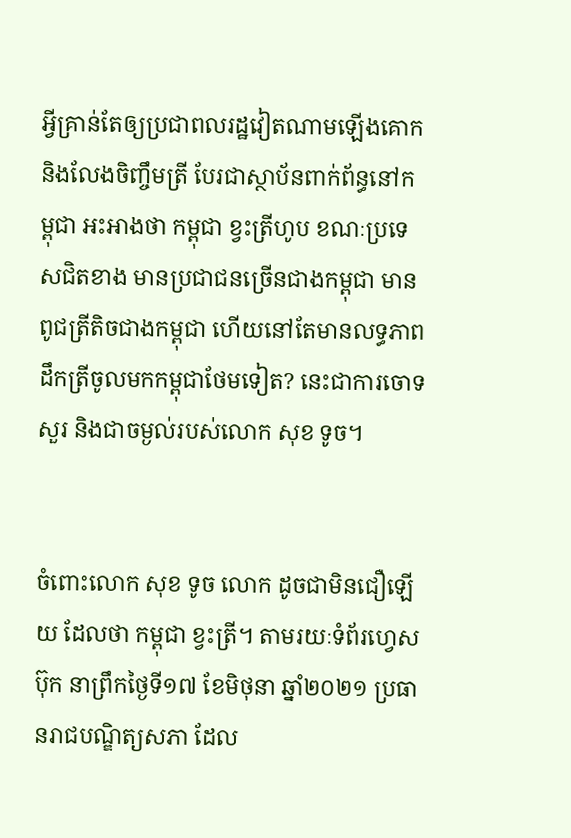អ្វីគ្រាន់តែឲ្យប្រជាពលរដ្ឋវៀតណាមឡើងគោក និងលែងចិញ្ចឹមត្រី បែរជាស្ថាប័នពាក់ព័ន្ធនៅកម្ពុជា អះអាងថា កម្ពុជា ខ្វះត្រីហូប ខណៈប្រទេសជិតខាង មានប្រជាជនច្រើនជាងកម្ពុជា មានពូជត្រីតិចជាងកម្ពុជា ហើយនៅតែមានលទ្ធភាពដឹកត្រីចូលមកកម្ពុជាថែមទៀត? នេះជាការចោទសួរ និងជាចម្ងល់របស់លោក សុខ ទូច។


ចំពោះលោក សុខ ទូច លោក ដូចជាមិនជឿឡើយ ដែលថា កម្ពុជា ខ្វះត្រី។ តាមរយៈទំព័រហ្វេសប៊ុក នាព្រឹកថ្ងៃទី១៧ ខែមិថុនា ឆ្នាំ២០២១ ប្រធានរាជបណ្ឌិត្យសភា ដែល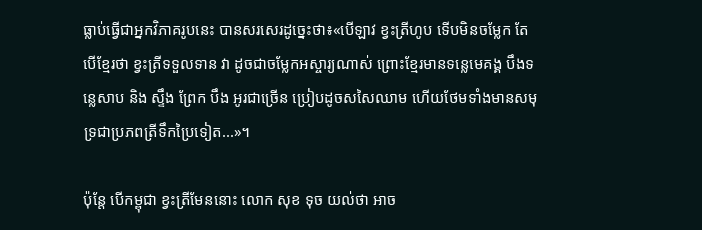ធ្លាប់ធ្វើជាអ្នកវិភាគរូបនេះ បានសរសេរដូច្នេះថា៖«បើឡាវ ខ្វះត្រីហូប ទើបមិនចម្លែក តែបើខ្មែរថា ខ្វះត្រីទទួលទាន វា ដូចជាចម្លែកអស្ចារ្យណាស់ ព្រោះខ្មែរមានទន្លេមេគង្គ បឹងទន្លេសាប និង ស្ទឹង ព្រែក បឹង អូរជាច្រើន ប្រៀបដូចសសៃឈាម ហើយថែមទាំងមានសមុទ្រជាប្រភពត្រីទឹកប្រៃទៀត...»។

ប៉ុន្តែ បើកម្ពុជា ខ្វះត្រីមែននោះ លោក សុខ ទុច យល់ថា អាច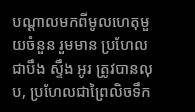បណ្តាលមកពីមូលហេតុមួយចំនួន រួមមាន ប្រហែលជាបឹង ស្ទឹង អូរ ត្រូវបានលុប, ប្រហែលជាព្រៃលិចទឹក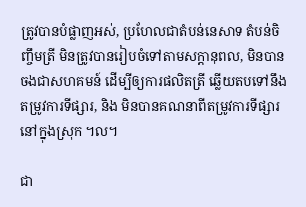ត្រូវបានបំផ្លាញអស់, ប្រហែលជាតំបន់នេសាទ តំបន់ចិញ្ចឹមត្រី មិនត្រូវបានរៀបចំទៅតាមសក្ដានុពល, មិនបានចងជាសហគមន៍ ដើម្បីឲ្យការផលិតត្រី ឆ្លើយតបទៅនឹងតម្រូវការទីផ្សារ, និង មិនបានគណនាពីតម្រូវការទីផ្សារនៅក្នុងស្រុក ។ល។

ជា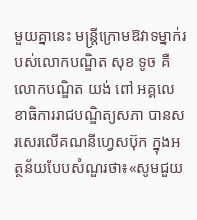មួយគ្នានេះ មន្រ្តីក្រោមឱវាទម្នាក់របស់លោកបណ្ឌិត សុខ ទូច គឺ លោកបណ្ឌិត យង់ ពៅ អគ្គលេខាធិការរាជបណ្ឌិត្យសភា បានសរសេរលើគណនីហ្វេសប៊ុក ក្នុងអត្ថន័យបែបសំណួរថា៖«សូមជួយ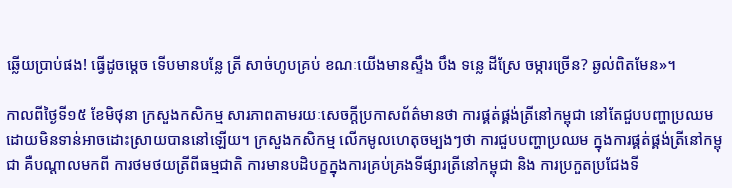ឆ្លើយប្រាប់ផង! ធ្វើដូចម្តេច ទើបមានបន្លែ ត្រី សាច់ហូបគ្រប់ ខណៈយើងមានស្ទឹង បឹង ទន្លេ ដីស្រែ ចម្ការច្រើន? ឆ្ងល់ពិតមែន»។

កាលពីថ្ងៃទី១៥ ខែមិថុនា ក្រសួងកសិកម្ម សារភាពតាមរយៈសេចក្តីប្រកាសព័ត៌មានថា ការផ្គត់ផ្គង់ត្រីនៅកម្ពុជា នៅតែជួបបញ្ហាប្រឈម ដោយមិនទាន់អាចដោះស្រាយបាននៅឡើយ។ ក្រសួងកសិកម្ម លើកមូលហេតុចម្បងៗថា ការជួបបញ្ហាប្រឈម ក្នុងការផ្គត់ផ្គង់ត្រីនៅកម្ពុជា គឺបណ្តាលមកពី ការថមថយត្រីពីធម្មជាតិ ការមានបដិបក្ខក្នុងការគ្រប់គ្រងទីផ្សារត្រីនៅកម្ពុជា និង ការប្រកួតប្រជែងទី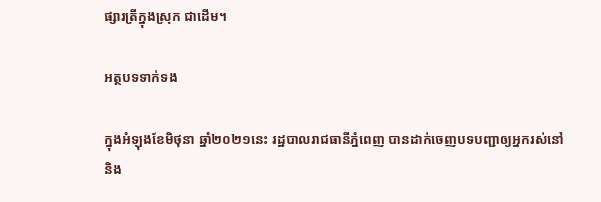ផ្សារត្រីក្នុងស្រុក ជាដើម។

អត្ថបទទាក់ទង

ក្នុងអំឡុងខែមិថុនា ឆ្នាំ២០២១នេះ រដ្ឋបាលរាជធានីភ្នំពេញ បានដាក់ចេញបទបញ្ជាឲ្យអ្នករស់នៅ និង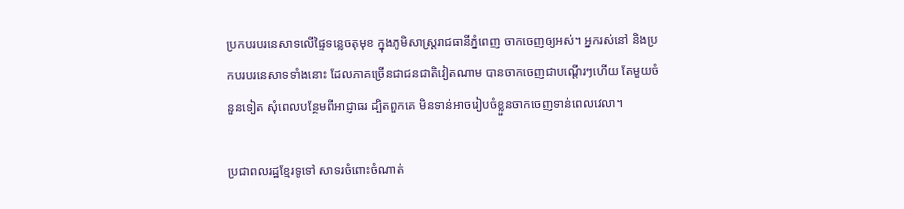ប្រកបរបរនេសាទលើផ្ទៃទន្លេចតុមុខ ក្នុងភូមិសាស្រ្តរាជធានីភ្នំពេញ ចាកចេញឲ្យអស់។ អ្នករស់នៅ និងប្រកបរបរនេសាទទាំងនោះ ដែលភាគច្រើនជាជនជាតិវៀតណាម បានចាកចេញជាបណ្តើរៗហើយ តែមួយចំនួនទៀត សុំពេលបន្ថែមពីអាជ្ញាធរ ដ្បិតពួកគេ មិនទាន់អាចរៀបចំខ្លួនចាកចេញទាន់ពេលវេលា។

ប្រជាពលរដ្ឋខ្មែរទូទៅ សាទរចំពោះចំណាត់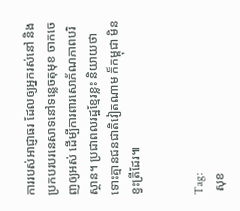ការរបស់អាជ្ញាធរ ដែលឲ្យអ្នករស់នៅ និងប្រកបរបរនេសាទនៅទន្លេចតុមុខ ចាកចេញឲ្យអស់ ដើម្បីការពារសោភ័ណភាពបរិស្ថាន។ ប្រជាពលរដ្ឋខ្មែរខ្លះ និយាយថា ទោះគ្មានជនជាតិវៀតណាម ក៏កម្ពុជា មិនខ្វះត្រីដែរ៕


Tag:
 សុខ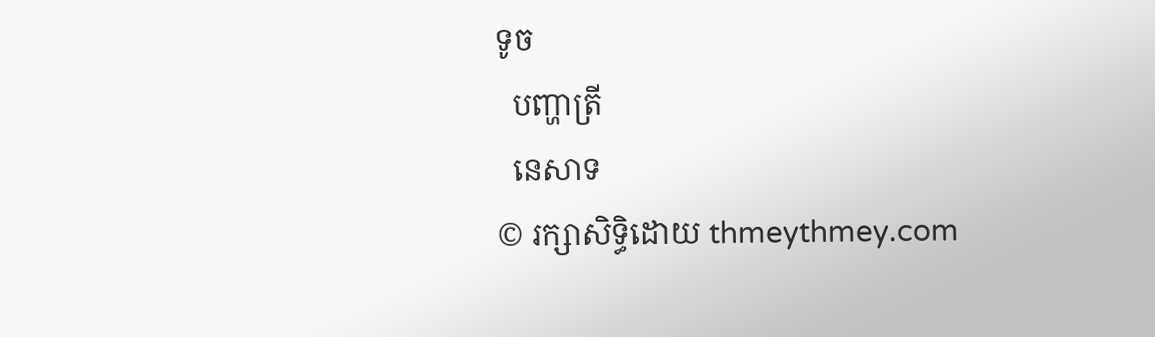ទូច
  បញ្ហាត្រី
  នេសាទ
© រក្សាសិទ្ធិដោយ thmeythmey.com